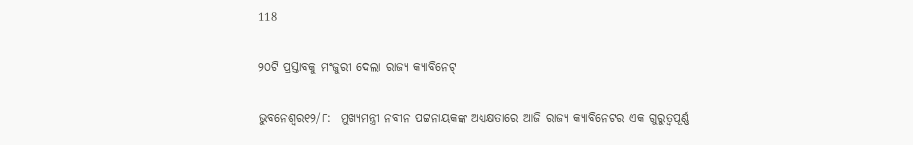118

୨୦ଟି ପ୍ରସ୍ତାବକୁ ମଂଜୁରୀ ଦେଲା ରାଜ୍ୟ କ୍ୟାବିନେଟ୍

ଭୁବନେଶ୍ବର୧୨/୮:  ମୁଖ୍ୟମନ୍ତ୍ରୀ ନବୀନ ପଟ୍ଟନାୟକଙ୍କ ଅଧ୍ୟକ୍ଷତାରେ ଆଜି ରାଜ୍ୟ କ୍ୟାବିନେଟର ଏକ ଗୁରୁତ୍ୱପୂର୍ଣ୍ଣ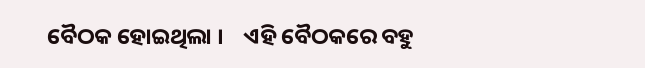ବୈଠକ ହୋଇଥିଲା ।    ଏହି ବୈଠକରେ ବହୁ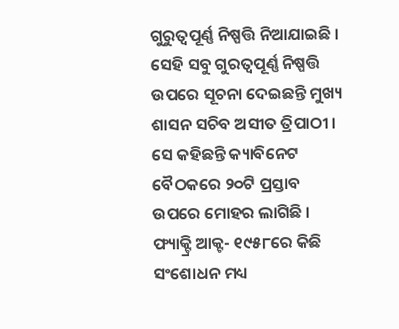ଗୁରୁତ୍ୱପୂର୍ଣ୍ଣ ନିଷ୍ପତ୍ତି ନିଆଯାଇଛି ।  ସେହି ସବୁ ଗୁରତ୍ୱପୂର୍ଣ୍ଣ ନିଷ୍ପତ୍ତି ଉପରେ ସୂଚନା ଦେଇଛନ୍ତି ମୁଖ୍ୟ ଶାସନ ସଚିବ ଅସୀତ ତ୍ରିପାଠୀ । ସେ କହିଛନ୍ତି କ୍ୟାବିନେଟ ବୈଠକରେ ୨୦ଟି ପ୍ରସ୍ତାବ ଉପରେ ମୋହର ଲାଗିଛି । ଫ୍ୟାକ୍ଟ୍ରି ଆକ୍ଟ- ୧୯୫୮ରେ କିଛି ସଂଶୋଧନ ମଧ୍ୟ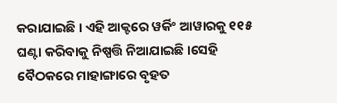କରାଯାଇଛି । ଏହି ଆକ୍ଟରେ ୱର୍କିଂ ଆୱାରକୁ ୧୧୫ ଘଣ୍ଟା କରିବାକୁ ନିଷ୍ପତ୍ତି ନିଆଯାଇଛି ।ସେହି ବୈଠକରେ ମାହାଙ୍ଗାରେ ବୃହତ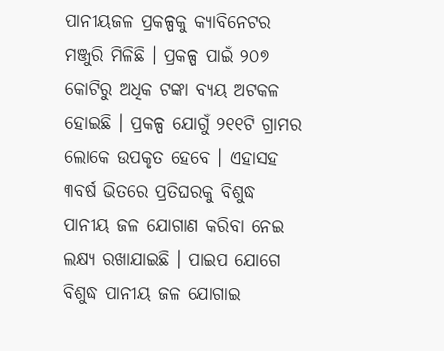ପାନୀୟଜଳ ପ୍ରକଳ୍ପକୁ କ୍ୟାବିନେଟର ମଞ୍ଜୁରି ମିଳିଛି । ପ୍ରକଳ୍ପ ପାଇଁ ୨୦୭ କୋଟିରୁ ଅଧିକ ଟଙ୍କା ବ୍ୟୟ ଅଟକଳ ହୋଇଛି । ପ୍ରକଳ୍ପ ଯୋଗୁଁ ୨୧୧ଟି ଗ୍ରାମର ଲୋକେ ଉପକୃତ ହେବେ । ଏହାସହ ୩ବର୍ଷ ଭିତରେ ପ୍ରତିଘରକୁ ବିଶୁଦ୍ଧ ପାନୀୟ ଜଳ ଯୋଗାଣ କରିବା ନେଇ ଲକ୍ଷ୍ୟ ରଖାଯାଇଛି । ପାଇପ ଯୋଗେ ବିଶୁଦ୍ଧ ପାନୀୟ ଜଳ ଯୋଗାଇ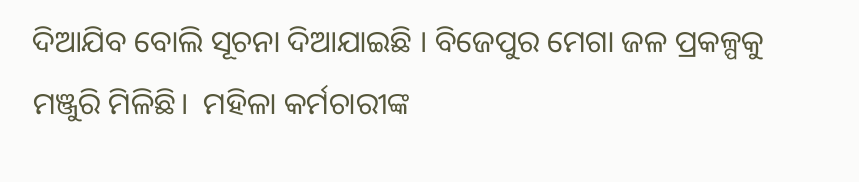ଦିଆଯିବ ବୋଲି ସୂଚନା ଦିଆଯାଇଛି । ବିଜେପୁର ମେଗା ଜଳ ପ୍ରକଳ୍ପକୁ ମଞ୍ଜୁରି ମିଳିଛି।  ମହିଳା କର୍ମଚାରୀଙ୍କ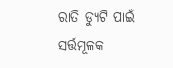ରାତି ଡ୍ୟୁଟି ପାଇଁ ସର୍ତ୍ତମୂଳକ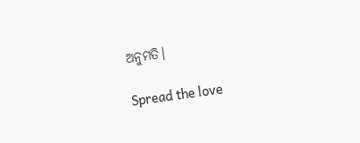ଅନୁମତି।

Spread the love